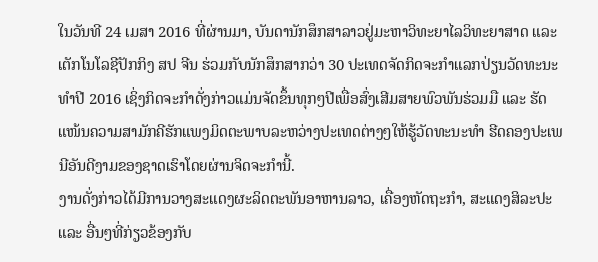ໃນວັນທີ 24 ເມສາ 2016 ທີ່ຜ່ານມາ, ບັນດານັກສຶກສາລາວຢູ່ມະຫາວິທະຍາໄລວິທະຍາສາດ ແລະ ເຕັກໂນໂລຊີປັກກິງ ສປ ຈີນ ຮ່ວມກັບນັກສຶກສາກວ່າ 30 ປະເທດຈັດກິດຈະກຳແລກປ່ຽນວັດທະນະທຳປີ 2016 ເຊິ່ງກິດຈະກໍາດັ່ງກ່າວແມ່ນຈັດຂຶ້ນທຸກໆປີເພື່ອສົ່ງເສີມສາຍພົວພັນຮ່ວມມື ແລະ ຮັດແໜ້ນຄວາມສາມັກຄີຮັກແພງມິດຕະພາບລະຫວ່າງປະເທດຕ່າງໆໃຫ້ຮູ້ວັດທະນະທໍາ ຮີດຄອງປະເພນີອັນດີງາມຂອງຊາດເຮົາໂດຍຜ່ານຈິດຈະກໍານີ້.
ງານດັ່ງກ່າວໄດ້ມີການວາງສະແດງຜະລິດຕະພັນອາຫານລາວ, ເຄື່ອງຫັດຖະກໍາ, ສະແດງສິລະປະ ແລະ ອື່ນໆທີ່ກ່ຽວຂ້ອງກັບ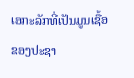ເອກະລັກທີ່ເປັນມູນເຊື້ອຂອງປະຊາ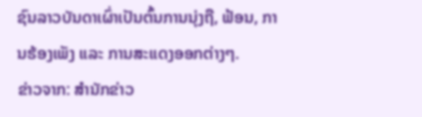ຊົນລາວບັນດາເຜົ່າເປັນຕົ້ນການນຸ່ງຖື, ຟ້ອນ, ການຮ້ອງເພັງ ແລະ ການສະແດງອອກຕ່າງໆ.
ຂ່າວຈາກ: ສຳນັກຂ່າວ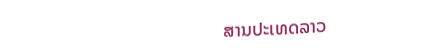ສານປະເທດລາວ